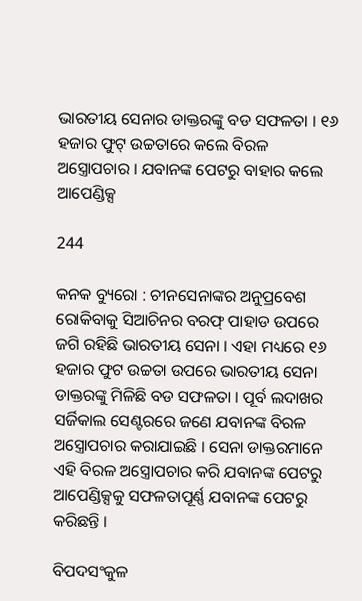ଭାରତୀୟ ସେନାର ଡାକ୍ତରଙ୍କୁ ବଡ ସଫଳତା । ୧୬ ହଜାର ଫୁଟ୍ ଉଚ୍ଚତାରେ କଲେ ବିରଳ ଅସ୍ତ୍ରୋପଚାର । ଯବାନଙ୍କ ପେଟରୁ ବାହାର କଲେ ଆପେଣ୍ଡିକ୍ସ

244

କନକ ବ୍ୟୁରୋ : ଚୀନସେନାଙ୍କର ଅନୁପ୍ରବେଶ ରୋକିବାକୁ ସିଆଚିନର ବରଫ୍ ପାହାଡ ଉପରେ ଜଗି ରହିଛି ଭାରତୀୟ ସେନା । ଏହା ମଧ୍ୟରେ ୧୬ ହଜାର ଫୁଟ ଉଚ୍ଚତା ଉପରେ ଭାରତୀୟ ସେନା ଡାକ୍ତରଙ୍କୁ ମିଳିଛି ବଡ ସଫଳତା । ପୂର୍ବ ଲଦାଖର ସର୍ଜିକାଲ ସେଣ୍ଟରରେ ଜଣେ ଯବାନଙ୍କ ବିରଳ ଅସ୍ତ୍ରୋପଚାର କରାଯାଇଛି । ସେନା ଡାକ୍ତରମାନେ ଏହି ବିରଳ ଅସ୍ତ୍ରୋପଚାର କରି ଯବାନଙ୍କ ପେଟରୁ ଆପେଣ୍ଡିକ୍ସକୁ ସଫଳତାପୂର୍ଣ୍ଣ ଯବାନଙ୍କ ପେଟରୁ କରିଛନ୍ତି ।

ବିପଦସଂକୁଳ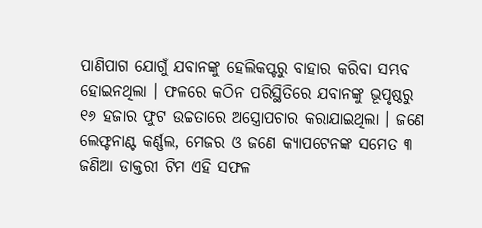ପାଣିପାଗ ଯୋଗୁଁ ଯବାନଙ୍କୁ ହେଲିକପ୍ଟରୁ ବାହାର କରିବା ସମ୍ଭବ ହୋଇନଥିଲା । ଫଳରେ କଠିନ ପରିସ୍ଥିତିରେ ଯବାନଙ୍କୁ ଭୂପୃଷ୍ଠରୁ ୧୬ ହଜାର ଫୁଟ ଉଚ୍ଚତାରେ ଅସ୍ତ୍ରୋପଚାର କରାଯାଇଥିଲା । ଜଣେ ଲେଫ୍ଟନାଣ୍ଟ କର୍ଣ୍ଣଲ, ମେଜର ଓ ଜଣେ କ୍ୟାପଟେନଙ୍କ ସମେତ ୩ ଜଣିଆ ଡାକ୍ତରୀ ଟିମ ଏହି ସଫଳ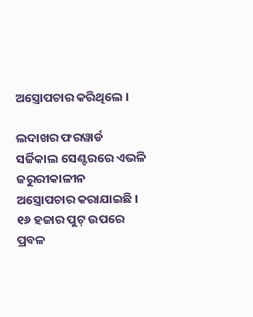ଅସ୍ତ୍ରୋପଚାର କରିଥିଲେ ।

ଲଦାଖର ଫରୱାର୍ଡ ସର୍ଜିକାଲ ସେଣ୍ଟରରେ ଏଭଳି ଜରୁରୀକାଳୀନ ଅସ୍ତ୍ରୋପଚାର କରାଯାଇଛି । ୧୬ ହଜାର ପୁଟ୍ ଉପରେ ପ୍ରବଳ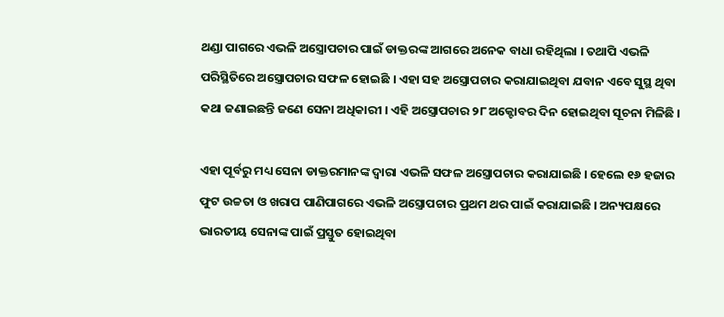ଥଣ୍ଡା ପାଗରେ ଏଭଳି ଅସ୍ତ୍ରୋପଚାର ପାଇଁ ଡାକ୍ତରଙ୍କ ଆଗରେ ଅନେକ ବାଧା ରହିଥିଲା । ତଥାପି ଏଭଳି ପରିସ୍ଥିତିରେ ଅସ୍ତ୍ରୋପଚାର ସଫଳ ହୋଇଛି । ଏହା ସହ ଅସ୍ତ୍ରୋପଚାର କରାଯାଇଥିବା ଯବାନ ଏବେ ସୁସ୍ଥ ଥିବା କଥା ଜଣାଇଛନ୍ତି ଜଣେ ସେନା ଅଧିକାରୀ । ଏହି ଅସ୍ତ୍ରୋପଚାର ୨୮ ଅକ୍ଟୋବର ଦିନ ହୋଇଥିବା ସୂଚନା ମିଳିଛି ।

ଏହା ପୂର୍ବରୁ ମଧ୍ୟ ସେନା ଡାକ୍ତରମାନଙ୍କ ଦ୍ୱାରା ଏଭଳି ସଫଳ ଅସ୍ତ୍ରୋପଚାର କରାଯାଇଛି । ହେଲେ ୧୬ ହଜାର ଫୁଟ ଉଚ୍ଚତା ଓ ଖରାପ ପାଣିପାଗରେ ଏଭଳି ଅସ୍ତ୍ରୋପଚାର ପ୍ରଥମ ଥର ପାଇଁ କରାଯାଇଛି । ଅନ୍ୟପକ୍ଷରେ ଭାରତୀୟ ସେନାଙ୍କ ପାଇଁ ପ୍ରସ୍ତୁତ ହୋଇଥିବା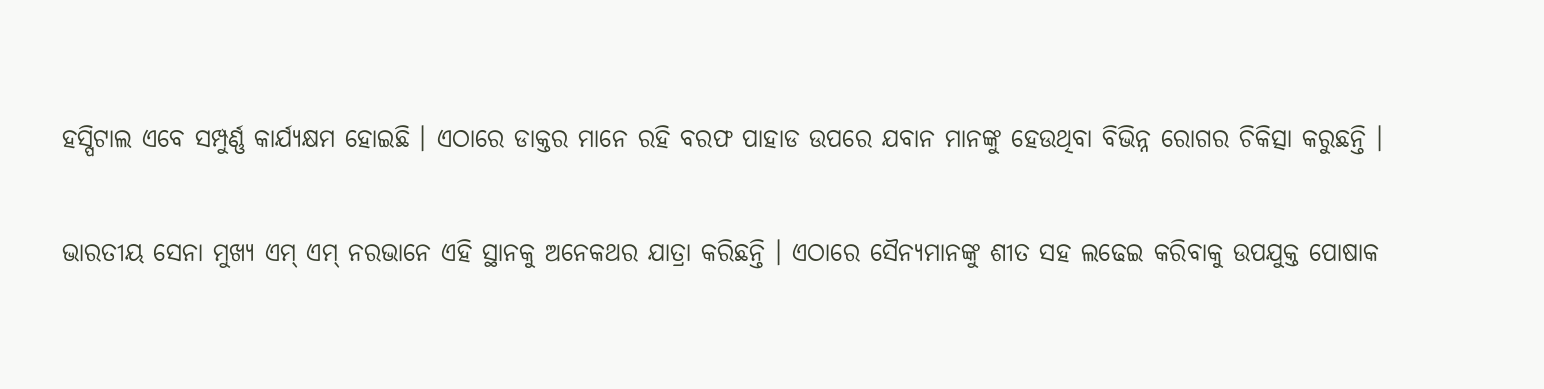ହସ୍ପିଟାଲ ଏବେ ସମ୍ପୁର୍ଣ୍ଣ କାର୍ଯ୍ୟକ୍ଷମ ହୋଇଛି । ଏଠାରେ ଡାକ୍ତର ମାନେ ରହି ବରଫ ପାହାଡ ଉପରେ ଯବାନ ମାନଙ୍କୁ ହେଉଥିବା ବିଭିନ୍ନ ରୋଗର ଚିକିତ୍ସା କରୁଛନ୍ତି ।

ଭାରତୀୟ ସେନା ମୁଖ୍ୟ ଏମ୍ ଏମ୍ ନରଭାନେ ଏହି ସ୍ଥାନକୁ ଅନେକଥର ଯାତ୍ରା କରିଛନ୍ତି । ଏଠାରେ ସୈନ୍ୟମାନଙ୍କୁ ଶୀତ ସହ ଲଢେଇ କରିବାକୁ ଉପଯୁକ୍ତ ପୋଷାକ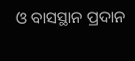ଓ ବାସସ୍ଥାନ ପ୍ରଦାନ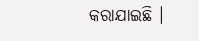କରାଯାଇଛି ।